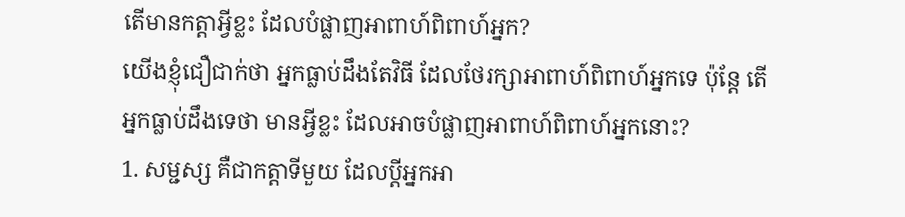តើមានកត្តាអ្វីខ្លះ ដែលបំផ្លាញអាពាហ៍ពិពាហ៍អ្នក?
យើងខ្ញុំជឿជាក់ថា អ្នកធ្លាប់ដឹងតែវិធី ដែលថែរក្សាអាពាហ៍ពិពាហ៍អ្នកទេ ប៉ុន្តែ តើអ្នកធ្លាប់ដឹងទេថា មានអ្វីខ្លះ ដែលអាចបំផ្លាញអាពាហ៍ពិពាហ៍អ្នកនោះ?
1. សម្ជស្ស គឺជាកត្តាទីមួយ ដែលប្តីអ្នកអា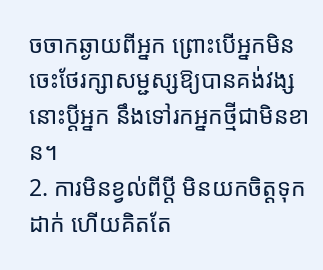ចចាកឆ្ងាយពីអ្នក ព្រោះបើអ្នកមិនចេះថែរក្សាសម្ជស្សឱ្យបានគង់វង្ស នោះប្តីអ្នក នឹងទៅរកអ្នកថ្មីជាមិនខាន។
2. ការមិនខ្វល់ពីប្តី មិនយកចិត្តទុកដាក់ ហើយគិតតែ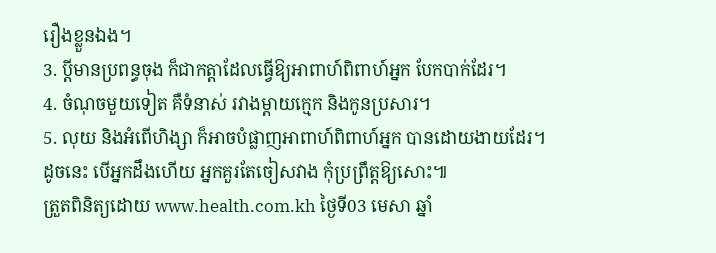រឿងខ្លួនឯង។
3. ប្តីមានប្រពន្ធចុង ក៏ជាកត្តាដែលធ្វើឱ្យអាពាហ៍ពិពាហ៍អ្នក បែកបាក់ដែរ។
4. ចំណុចមួយទៀត គឺទំនាស់ រវាងម្តាយក្មេក និងកូនប្រសារ។
5. លុយ និងអំពើហិង្សា ក៏អាចបំផ្លាញអាពាហ៍ពិពាហ៍អ្នក បានដោយងាយដែរ។
ដូចនេះ បើអ្នកដឹងហើយ អ្នកគួរតែចៀសវាង កុំប្រព្រឹត្តឱ្យសោះ៕
ត្រួតពិនិត្យដោយ www.health.com.kh ថ្ងៃទី03 មេសា ឆ្នាំ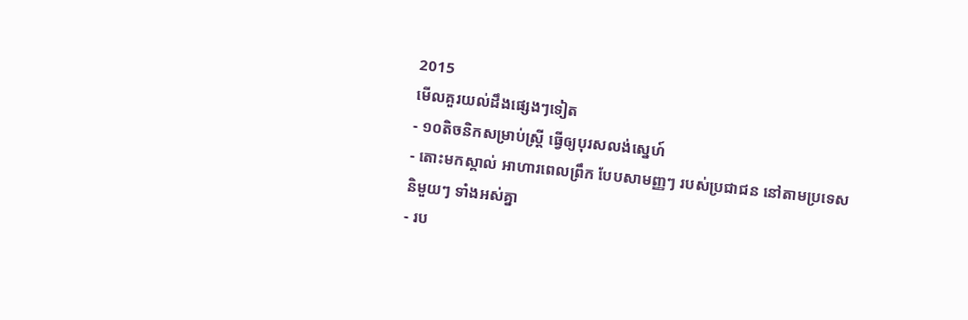2015
មើលគួរយល់ដឹងផ្សេងៗទៀត
- ១០តិចនិកសម្រាប់ស្ត្រី ធ្វើឲ្យបុរសលង់ស្នេហ៍
- តោះមកស្គាល់ អាហារពេលព្រឹក បែបសាមញ្ញៗ របស់ប្រជាជន នៅតាមប្រទេស និមួយៗ ទាំងអស់គ្នា
- រប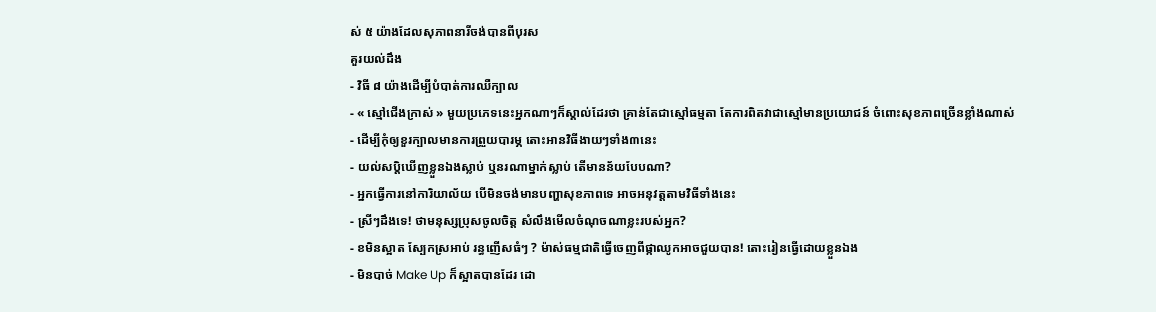ស់ ៥ យ៉ាងដែលសុភាពនារីចង់បានពីបុរស
គួរយល់ដឹង
- វិធី ៨ យ៉ាងដើម្បីបំបាត់ការឈឺក្បាល
- « ស្មៅជើងក្រាស់ » មួយប្រភេទនេះអ្នកណាៗក៏ស្គាល់ដែរថា គ្រាន់តែជាស្មៅធម្មតា តែការពិតវាជាស្មៅមានប្រយោជន៍ ចំពោះសុខភាពច្រើនខ្លាំងណាស់
- ដើម្បីកុំឲ្យខួរក្បាលមានការព្រួយបារម្ភ តោះអានវិធីងាយៗទាំង៣នេះ
- យល់សប្តិឃើញខ្លួនឯងស្លាប់ ឬនរណាម្នាក់ស្លាប់ តើមានន័យបែបណា?
- អ្នកធ្វើការនៅការិយាល័យ បើមិនចង់មានបញ្ហាសុខភាពទេ អាចអនុវត្តតាមវិធីទាំងនេះ
- ស្រីៗដឹងទេ! ថាមនុស្សប្រុសចូលចិត្ត សំលឹងមើលចំណុចណាខ្លះរបស់អ្នក?
- ខមិនស្អាត ស្បែកស្រអាប់ រន្ធញើសធំៗ ? ម៉ាស់ធម្មជាតិធ្វើចេញពីផ្កាឈូកអាចជួយបាន! តោះរៀនធ្វើដោយខ្លួនឯង
- មិនបាច់ Make Up ក៏ស្អាតបានដែរ ដោ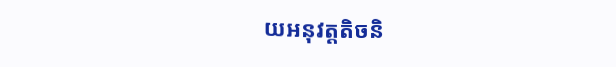យអនុវត្តតិចនិ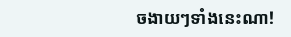ចងាយៗទាំងនេះណា!